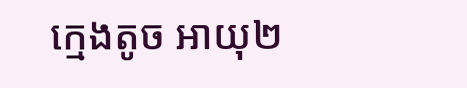ក្មេងតូច អាយុ២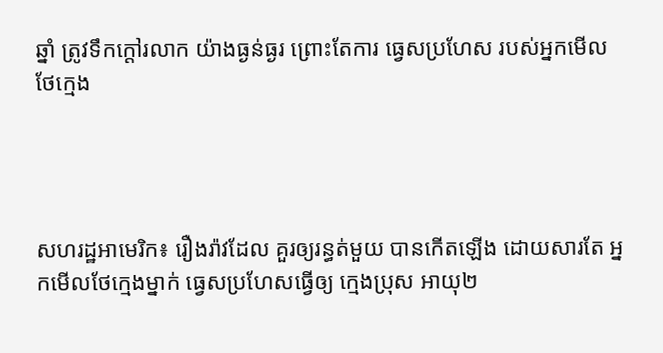ឆ្នាំ ត្រូវទឹកក្តៅរលាក យ៉ាងធ្ងន់ធ្ងរ ព្រោះតែការ ធ្វេសប្រហែស របស់អ្នកមើលថែក្មេង




សហរដ្ឋអាមេរិក៖ រឿងរ៉ាវដែល គួរឲ្យរន្ធត់មួយ បានកើតឡើង ដោយសារតែ អ្នកមើលថែក្មេងម្នាក់ ធ្វេសប្រហែសធ្វើឲ្យ ក្មេងប្រុស អាយុ២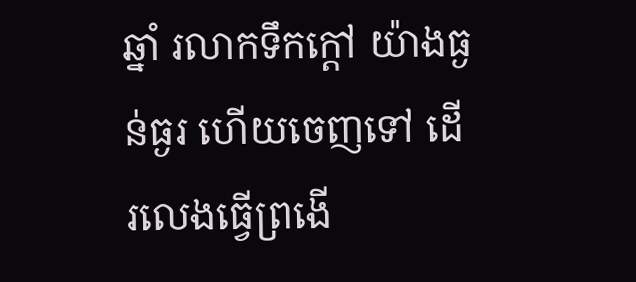ឆ្នាំ រលាកទឹកក្តៅ យ៉ាងធ្ងន់ធ្ងរ ហើយចេញទៅ ដើរលេងធ្វើព្រងើ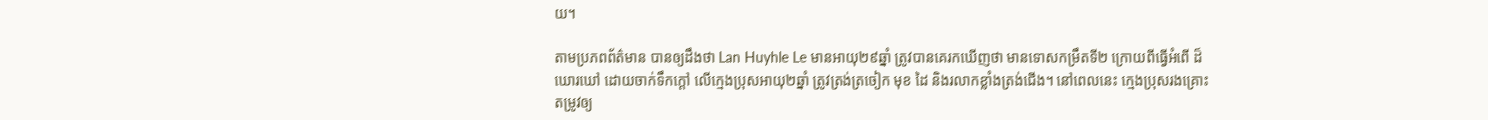យ។

តាមប្រភពព័ត៌មាន បានឲ្យដឹងថា Lan Huyhle Le មានអាយុ២៩ឆ្នាំ ត្រូវបានគេរកឃើញថា មានទោសកម្រឹតទី២ ក្រោយពីធ្វើអំពើ ដ៏ឃោរឃៅ ដោយចាក់ទឹកក្តៅ លើក្មេងប្រុសអាយុ២ឆ្នាំ ត្រូវត្រង់ត្រចៀក មុខ ដៃ និងរលាកខ្លាំងត្រង់ជើង។ នៅពេលនេះ ក្មេងប្រុសរងគ្រោះ តម្រូវឲ្យ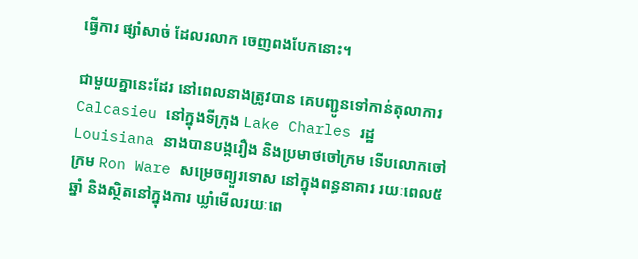ធ្វើការ ផ្សាំសាច់ ដែលរលាក ចេញពងបែកនោះ។

ជាមួយគ្នានេះដែរ នៅពេលនាងត្រូវបាន គេបញ្ជូនទៅកាន់តុលាការ Calcasieu នៅក្នុងទីក្រុង Lake Charles រដ្ឋ Louisiana នាងបានបង្ករឿង និងប្រមាថចៅក្រម ទើបលោកចៅក្រម Ron Ware សម្រេចព្យួរទោស នៅក្នុងពន្ធនាគារ រយៈពេល៥ឆ្នាំ និងស្ថិតនៅក្នុងការ ឃ្លាំមើលរយៈពេ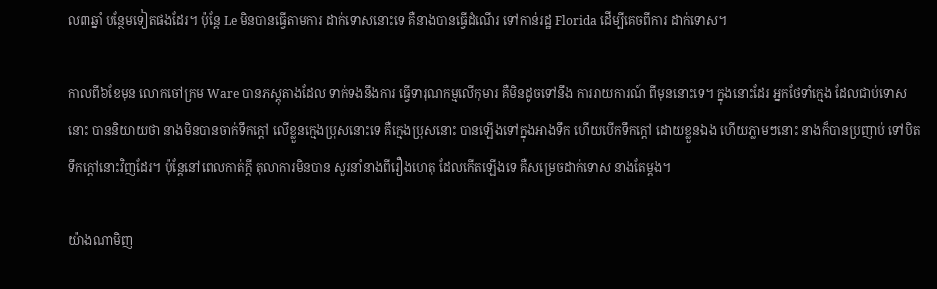ល៣ឆ្នាំ បន្ថែមទៀតផងដែរ។ ប៉ុន្តែ Le មិនបានធ្វើតាមការ ដាក់ទោសនោះទេ គឺនាងបានធ្វើដំណើរ ទៅកាន់រដ្ឋ Florida ដើម្បីគេចពីការ ដាក់ទោស។

កាលពី៦ខែមុន លោកចៅក្រម Ware បានភស្តុតាងដែល ទាក់ទងនឹងការ ធ្វើទារុណកម្មលើកុមារ គឺមិនដូចទៅនឹង ការរាយការណ៍ ពីមុននោះទេ។ ក្នុងនោះដែរ អ្នកថែទាំក្មេង ដែលជាប់ទោសនោះ បាននិយាយថា នាងមិនបានចាក់ទឹកក្តៅ លើខ្លួនក្មេងប្រុសនោះទេ គឺក្មេងប្រុសនោះ បានឡើងទៅក្នុងអាងទឹក ហើយបើកទឹកក្តៅ ដោយខ្លួនឯង ហើយភ្លាមៗនោះ នាងក៏បានប្រញាប់ ទៅបិតទឹកក្តៅនោះវិញដែរ។ ប៉ុន្តែនៅពេលកាត់ក្តី តុលាការមិនបាន សួរនាំនាងពីរឿងហេតុ ដែលកើតឡើងទេ គឺសម្រេចដាក់ទោស នាងតែម្តង។

យ៉ាងណាមិញ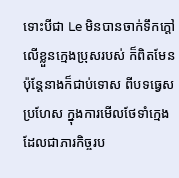ទោះបីជា Le មិនបានចាក់ទឹកក្តៅ លើខ្លួនក្មេងប្រុសរបស់ ក៏ពិតមែន ប៉ុន្តែនាងក៏ជាប់ទោស ពីបទធ្វេសប្រហែស ក្នុងការមើលថែទាំក្មេង ដែលជាភារកិច្ចរប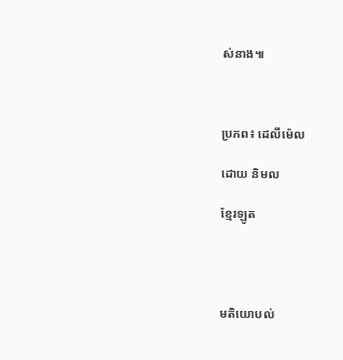ស់នាង៕



ប្រភព៖ ដេលីម៉េល

ដោយ និមល

ខ្មែរឡូត




មតិយោបល់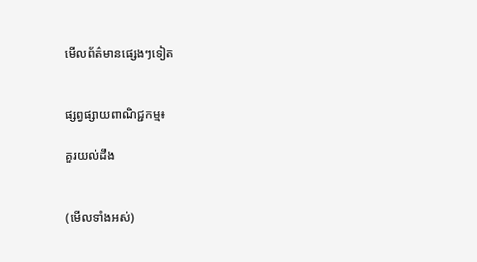មើលព័ត៌មានផ្សេងៗទៀត


ផ្សព្វផ្សាយពាណិជ្ជកម្ម៖

គួរយល់ដឹង


(មើលទាំងអស់)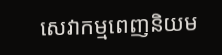សេវាកម្មពេញនិយម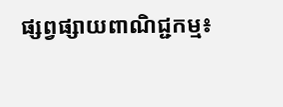ផ្សព្វផ្សាយពាណិជ្ជកម្ម៖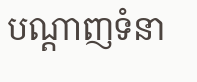បណ្តាញទំនា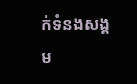ក់ទំនងសង្គម